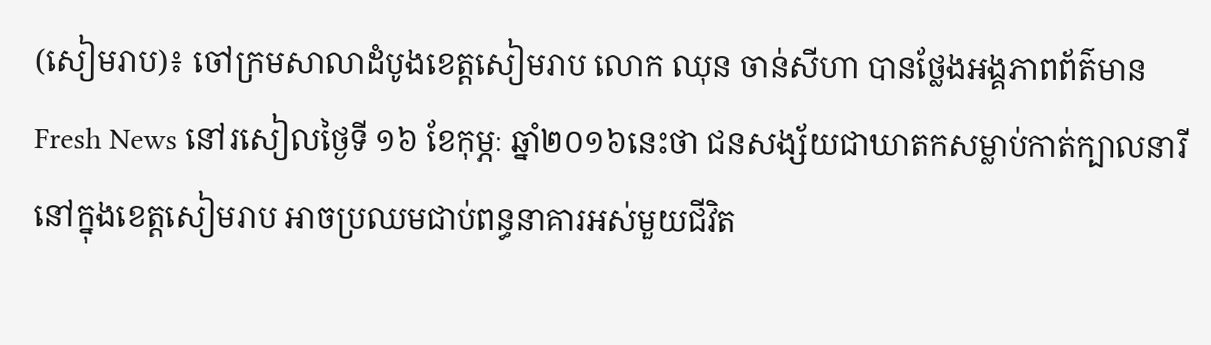(សៀមរាប)៖ ចៅក្រមសាលាដំបូងខេត្តសៀមរាប លោក ឈុន ចាន់សីហា បានថ្លែងអង្គភាពព័ត៌មាន Fresh News នៅរសៀលថ្ងៃទី ១៦ ខែកុម្ភៈ ឆ្នាំ២០១៦នេះថា ជនសង្ស័យជាឃាតកសម្លាប់កាត់ក្បាលនារី នៅក្នុងខេត្តសៀមរាប អាចប្រឈមជាប់ពន្ធនាគារអស់មួយជីវិត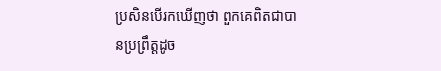ប្រសិនបើរកឃើញថា ពួកគេពិតជាបានប្រព្រឹត្តដូច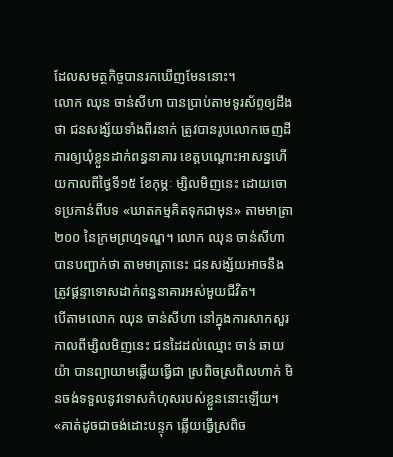ដែលសមត្ថកិច្ចបានរកឃើញមែននោះ។
លោក ឈុន ចាន់សីហា បានប្រាប់តាមទូរស័ព្ទឲ្យដឹងថា ជនសង្ស័យទាំងពីរនាក់ ត្រូវបានរូបលោកចេញដីការឲ្យឃុំខ្លួនដាក់ពន្ធនាគារ ខេត្តបណ្តោះអាសន្នហើយកាលពីថ្ងៃទី១៥ ខែកុម្ភៈ ម្សិលមិញនេះ ដោយចោទប្រកាន់ពីបទ «ឃាតកម្មគិតទុកជាមុន» តាមមាត្រា២០០ នៃក្រមព្រហ្មទណ្ឌ។ លោក ឈុន ចាន់សីហា បានបញ្ជាក់ថា តាមមាត្រានេះ ជនសង្ស័យអាចនឹងត្រូវផ្តន្ទាទោសដាក់ពន្ធនាគារអស់មួយជីវិត។
បើតាមលោក ឈុន ចាន់សីហា នៅក្នុងការសាកសួរកាលពីម្សិលមិញនេះ ជនដៃដល់ឈ្មោះ ចាន់ ឆាយយ៉ា បានព្យាយាមឆ្លើយធ្វើជា ស្រពិចស្រពិលហាក់ មិនចង់ទទួលនូវទោសកំហុសរបស់ខ្លួននោះឡើយ។ «គាត់ដូចជាចង់ដោះបន្ទុក ឆ្លើយធ្វើស្រពិច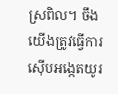ស្រពិល។ ចឹង យើងត្រូវធ្វើការស៊ើបអង្កេតយូរ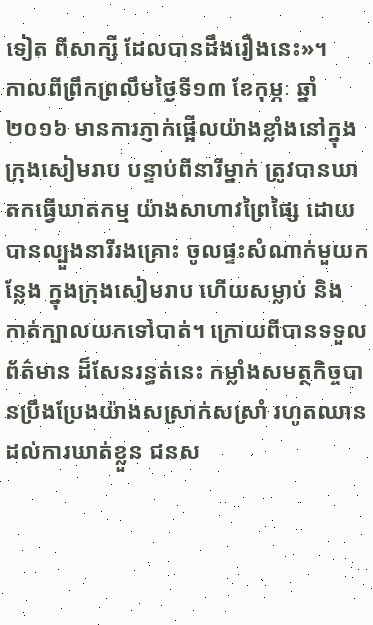ទៀត ពីសាក្សី ដែលបានដឹងរឿងនេះ»។
កាលពីព្រឹកព្រលឹមថ្ងៃទី១៣ ខែកុម្ភៈ ឆ្នាំ២០១៦ មានការភ្ញាក់ផ្អើលយ៉ាងខ្លាំងនៅក្នុងក្រុងសៀមរាប បន្ទាប់ពីនារីម្នាក់ ត្រូវបានឃាតកធ្វើឃាតកម្ម យ៉ាងសាហាវព្រៃផ្សៃ ដោយបានល្បួងនារីរងគ្រោះ ចូលផ្ទះសំណាក់មួយកន្លែង ក្នុងក្រុងសៀមរាប ហើយសម្លាប់ និង កាត់ក្បាលយកទៅបាត់។ ក្រោយពីបានទទួលព័ត៌មាន ដ៏សែនរន្ធត់នេះ កម្លាំងសមត្ថកិច្ចបានប្រឹងប្រែងយ៉ាងសស្រាក់សស្រាំ រហូតឈានដល់ការឃាត់ខ្លួន ជនស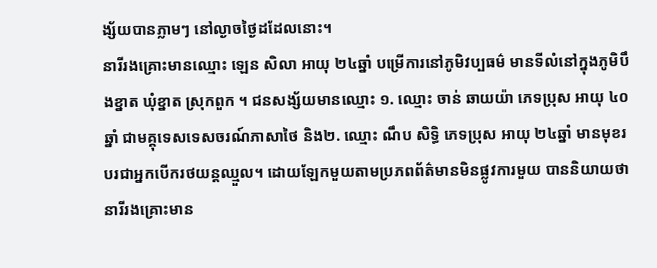ង្ស័យបានភ្លាមៗ នៅល្ងាចថ្ងៃដដែលនោះ។
នារីរងគ្រោះមានឈ្មោះ ឡេន សិលា អាយុ ២៤ឆ្នាំ បម្រើការនៅភូមិវប្បធម៌ មានទីលំនៅក្នុងភូមិបឹងខ្នាត ឃុំខ្នាត ស្រុកពួក ។ ជនសង្ស័យមានឈ្មោះ ១. ឈ្មោះ ចាន់ ឆាយយ៉ា ភេទប្រុស អាយុ ៤០ឆ្នាំ ជាមគ្គុទេសទេសចរណ៍ភាសាថៃ និង២. ឈ្មោះ ណឹប សិទ្ធិ ភេទប្រុស អាយុ ២៤ឆ្នាំ មានមុខរបរជាអ្នកបើករថយន្តឈ្មួល។ ដោយឡែកមួយតាមប្រភពព័ត៌មានមិនផ្លូវការមួយ បាននិយាយថា នារីរងគ្រោះមាន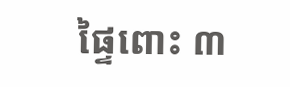ផៃ្ទពោះ ៣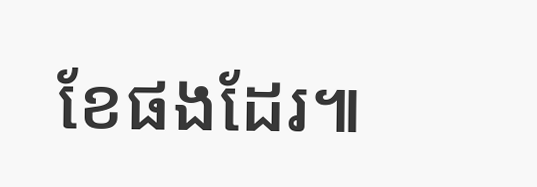ខែផងដែរ៕